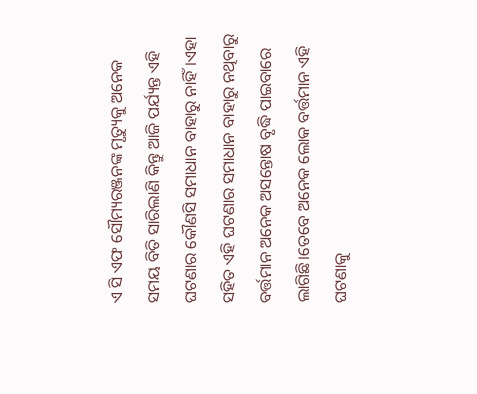ଏ ସି ଏଫ ସୌମ୍ୟରଞ୍ଜନଙ୍କ ମୃତ୍ୟୁକୁ ଅନେକ ସମୟ ବିତି ସାରିଲାଣି କିନ୍ତୁ ଆଜି ପର୍ଯ୍ୟନ୍ତ ଏହି ଘଟଣାର କୌଣସି ସମାଧାନ ବାହାରୁ ନାହିଁ।ଏହା ସହିତ ଏହି ଘଟଣାର ସମାଧାନ ବାହାରୁ ନଥିବାରୁ ବର୍ତ୍ତମାନ ଅନେକ ଅସନ୍ତୋଷ ବୃଦ୍ଧି ପାଇବାରେ ଲାଗିଛି।ତେବେ ଅନେକ ଲୋକ ବର୍ତ୍ତମାନ ଏହି ଘଟଣାକୁ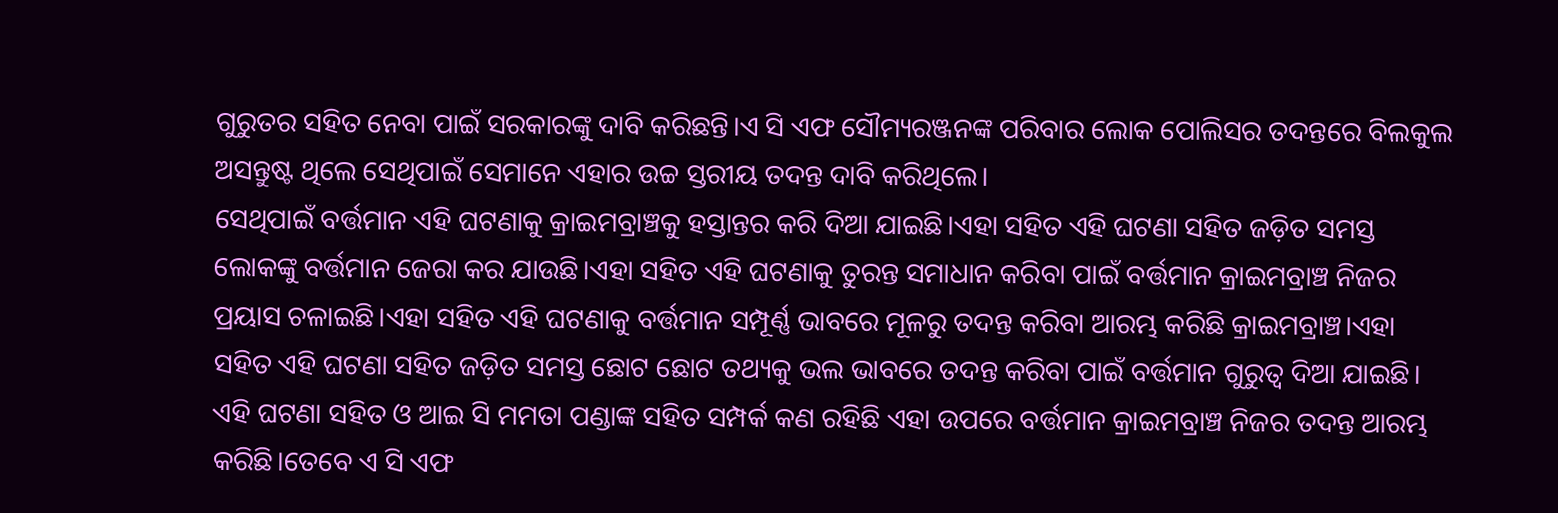ଗୁରୁତର ସହିତ ନେବା ପାଇଁ ସରକାରଙ୍କୁ ଦାବି କରିଛନ୍ତି।ଏ ସି ଏଫ ସୌମ୍ୟରଞ୍ଜନଙ୍କ ପରିବାର ଲୋକ ପୋଲିସର ତଦନ୍ତରେ ବିଲକୁଲ ଅସନ୍ତୁଷ୍ଟ ଥିଲେ ସେଥିପାଇଁ ସେମାନେ ଏହାର ଉଚ୍ଚ ସ୍ତରୀୟ ତଦନ୍ତ ଦାବି କରିଥିଲେ।
ସେଥିପାଇଁ ବର୍ତ୍ତମାନ ଏହି ଘଟଣାକୁ କ୍ରାଇମବ୍ରାଞ୍ଚକୁ ହସ୍ତାନ୍ତର କରି ଦିଆ ଯାଇଛି।ଏହା ସହିତ ଏହି ଘଟଣା ସହିତ ଜଡ଼ିତ ସମସ୍ତ ଲୋକଙ୍କୁ ବର୍ତ୍ତମାନ ଜେରା କର ଯାଉଛି।ଏହା ସହିତ ଏହି ଘଟଣାକୁ ତୁରନ୍ତ ସମାଧାନ କରିବା ପାଇଁ ବର୍ତ୍ତମାନ କ୍ରାଇମବ୍ରାଞ୍ଚ ନିଜର ପ୍ରୟାସ ଚଳାଇଛି।ଏହା ସହିତ ଏହି ଘଟଣାକୁ ବର୍ତ୍ତମାନ ସମ୍ପୂର୍ଣ୍ଣ ଭାବରେ ମୂଳରୁ ତଦନ୍ତ କରିବା ଆରମ୍ଭ କରିଛି କ୍ରାଇମବ୍ରାଞ୍ଚ।ଏହା ସହିତ ଏହି ଘଟଣା ସହିତ ଜଡ଼ିତ ସମସ୍ତ ଛୋଟ ଛୋଟ ତଥ୍ୟକୁ ଭଲ ଭାବରେ ତଦନ୍ତ କରିବା ପାଇଁ ବର୍ତ୍ତମାନ ଗୁରୁତ୍ବ ଦିଆ ଯାଇଛି।
ଏହି ଘଟଣା ସହିତ ଓ ଆଇ ସି ମମତା ପଣ୍ଡାଙ୍କ ସହିତ ସମ୍ପର୍କ କଣ ରହିଛି ଏହା ଉପରେ ବର୍ତ୍ତମାନ କ୍ରାଇମବ୍ରାଞ୍ଚ ନିଜର ତଦନ୍ତ ଆରମ୍ଭ କରିଛି।ତେବେ ଏ ସି ଏଫ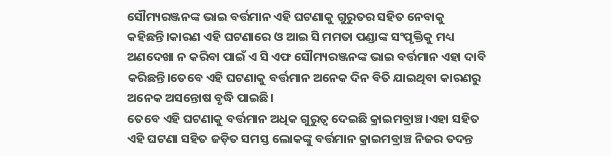ସୌମ୍ୟରଞ୍ଜନଙ୍କ ଭାଇ ବର୍ତ୍ତମାନ ଏହି ଘଟଣାକୁ ଗୁରୁତର ସହିତ ନେବାକୁ କହିଛନ୍ତି।କାରଣ ଏହି ଘଟଣାରେ ଓ ଆଇ ସି ମମତା ପଣ୍ଡାଙ୍କ ସଂପୃକ୍ତିକୁ ମଧ୍ୟ ଅଣଦେଖା ନ କରିବା ପାଇଁ ଏ ସି ଏଫ ସୌମ୍ୟରଞ୍ଜନଙ୍କ ଭାଇ ବର୍ତ୍ତମାନ ଏହା ଦାବି କରିଛନ୍ତି।ତେବେ ଏହି ଘଟଣାକୁ ବର୍ତ୍ତମାନ ଅନେକ ଦିନ ବିତି ଯାଇଥିବା କାରଣରୁ ଅନେକ ଅସନ୍ତୋଷ ବୃଦ୍ଧି ପାଇଛି।
ତେବେ ଏହି ଘଟଣାକୁ ବର୍ତ୍ତମାନ ଅଧିକ ଗୁରୁତ୍ଵ ଦେଇଛି କ୍ରାଇମବ୍ରାଞ୍ଚ।ଏହା ସହିତ ଏହି ଘଟଣା ସହିତ ଜଡ଼ିତ ସମସ୍ତ ଲୋକଙ୍କୁ ବର୍ତ୍ତମାନ କ୍ରାଇମବ୍ରାଞ୍ଚ ନିଜର ତଦନ୍ତ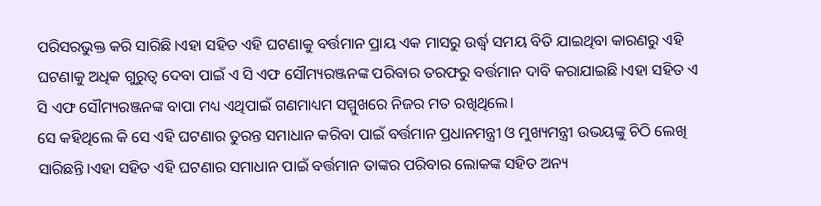ପରିସରଭୁକ୍ତ କରି ସାରିଛି।ଏହା ସହିତ ଏହି ଘଟଣାକୁ ବର୍ତ୍ତମାନ ପ୍ରାୟ ଏକ ମାସରୁ ଉର୍ଦ୍ଧ୍ବ ସମୟ ବିତି ଯାଇଥିବା କାରଣରୁ ଏହି ଘଟଣାକୁ ଅଧିକ ଗୁରୁତ୍ଵ ଦେବା ପାଇଁ ଏ ସି ଏଫ ସୌମ୍ୟରଞ୍ଜନଙ୍କ ପରିବାର ତରଫରୁ ବର୍ତ୍ତମାନ ଦାବି କରାଯାଇଛି।ଏହା ସହିତ ଏ ସି ଏଫ ସୌମ୍ୟରଞ୍ଜନଙ୍କ ବାପା ମଧ୍ୟ ଏଥିପାଇଁ ଗଣମାଧ୍ୟମ ସମ୍ମୁଖରେ ନିଜର ମତ ରଖିଥିଲେ।
ସେ କହିଥିଲେ କି ସେ ଏହି ଘଟଣାର ତୁରନ୍ତ ସମାଧାନ କରିବା ପାଇଁ ବର୍ତ୍ତମାନ ପ୍ରଧାନମନ୍ତ୍ରୀ ଓ ମୁଖ୍ୟମନ୍ତ୍ରୀ ଉଭୟଙ୍କୁ ଚିଠି ଲେଖି ସାରିଛନ୍ତି।ଏହା ସହିତ ଏହି ଘଟଣାର ସମାଧାନ ପାଇଁ ବର୍ତ୍ତମାନ ତାଙ୍କର ପରିବାର ଲୋକଙ୍କ ସହିତ ଅନ୍ୟ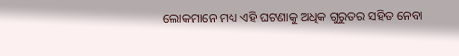ଲୋକମାନେ ମଧ୍ୟ ଏହି ଘଟଣାକୁ ଅଧିକ ଗୁରୁତର ସହିତ ନେବା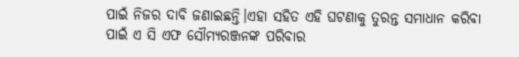ପାଇଁ ନିଜର ଦାବି ଜଣାଇଛନ୍ତି।ଏହା ସହିତ ଏହି ଘଟଣାକୁ ତୁରନ୍ତ ସମାଧାନ କରିବା ପାଇଁ ଏ ସି ଏଫ ସୌମ୍ୟରଞ୍ଜନଙ୍କ ପରିବାର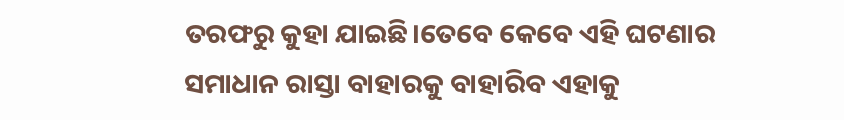ତରଫରୁ କୁହା ଯାଇଛି।ତେବେ କେବେ ଏହି ଘଟଣାର ସମାଧାନ ରାସ୍ତା ବାହାରକୁ ବାହାରିବ ଏହାକୁ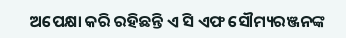ଅପେକ୍ଷା କରି ରହିଛନ୍ତି ଏ ସି ଏଫ ସୌମ୍ୟରଞ୍ଜନଙ୍କ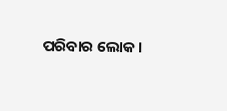ପରିବାର ଲୋକ।